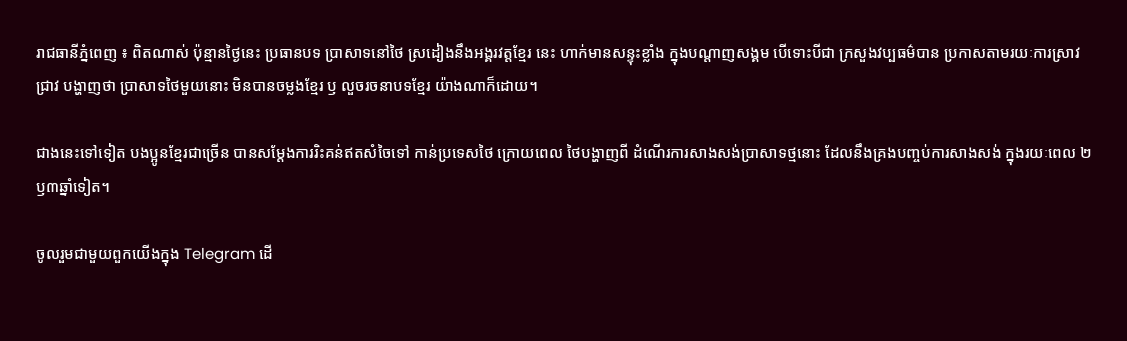រាជធានីភ្នំពេញ ៖ ពិតណាស់ ប៉ុន្មានថ្ងៃនេះ ប្រធានបទ ប្រាសាទនៅថៃ ស្រដៀងនឹងអង្គរវត្តខ្មែរ នេះ ហាក់មានសន្ទុះខ្លាំង ក្នុងបណ្តាញសង្គម បើទោះបីជា ក្រសួងវប្បធម៌បាន ប្រកាសតាមរយៈការស្រាវជ្រាវ បង្ហាញថា ប្រាសាទថៃមួយនោះ មិនបានចម្លងខ្មែរ ឫ លួចរចនាបទខ្មែរ យ៉ាងណាក៏ដោយ។

ជាងនេះទៅទៀត បងប្អូនខ្មែរជាច្រើន បានសម្តែងការរិះគន់ឥតសំចៃទៅ កាន់ប្រទេសថៃ ក្រោយពេល ថៃបង្ហាញពី ដំណើរការសាងសង់ប្រាសាទថ្មនោះ ដែលនឹងគ្រងបញ្ចប់ការសាងសង់ ក្នុងរយៈពេល ២ ឫ៣ឆ្នាំទៀត។

ចូលរួមជាមួយពួកយើងក្នុង Telegram ដើ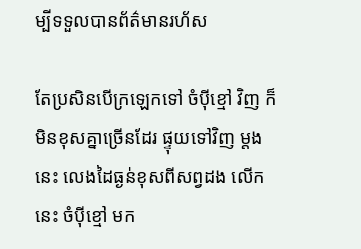ម្បីទទួលបានព័ត៌មានរហ័ស

តែប្រសិនបើក្រឡេកទៅ ចំប៉ីខ្មៅ វិញ ក៏មិនខុសគ្នាច្រើនដែរ ផ្ទុយទៅវិញ ម្តងនេះ លេងដៃធ្ងន់ខុសពីសព្វដង លើកនេះ ចំប៉ីខ្មៅ មក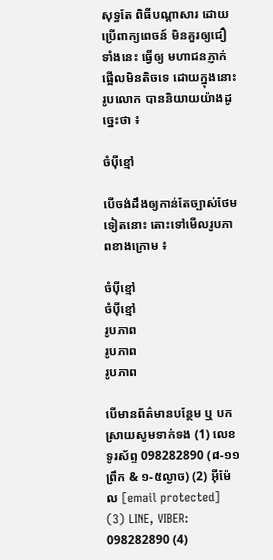សុទ្ធតែ ពិធីបណ្តាសារ ដោយប្រើពាក្យពេចន៍ មិនគួរឲ្យជឿទាំងនេះ ធ្វើឲ្យ មហាជនភ្ញាក់ផ្អើលមិនតិចទេ ដោយក្នុងនោះ រូបលោក បាននិយាយយ៉ាងដូច្នេះថា ៖

ចំប៉ីខ្មៅ

បើចង់ដឹងឲ្យកាន់តែច្បាស់ថែមទៀតនោះ តោះទៅមើលរូបភាពខាងក្រោម ៖

ចំប៉ីខ្មៅ
ចំប៉ីខ្មៅ
រូបភាព
រូបភាព
រូបភាព

បើមានព័ត៌មានបន្ថែម ឬ បកស្រាយសូមទាក់ទង (1) លេខទូរស័ព្ទ 098282890 (៨-១១ព្រឹក & ១-៥ល្ងាច) (2) អ៊ីម៉ែល [email protected] (3) LINE, VIBER: 098282890 (4)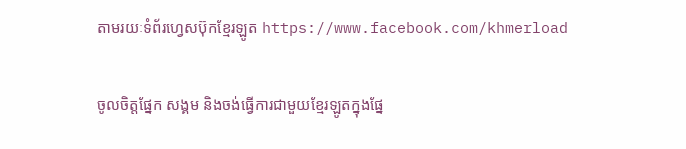តាមរយៈទំព័រហ្វេសប៊ុកខ្មែរឡូត https://www.facebook.com/khmerload

ចូលចិត្តផ្នែក សង្គម និងចង់ធ្វើការជាមួយខ្មែរឡូតក្នុងផ្នែ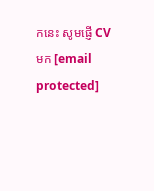កនេះ សូមផ្ញើ CV មក [email protected]